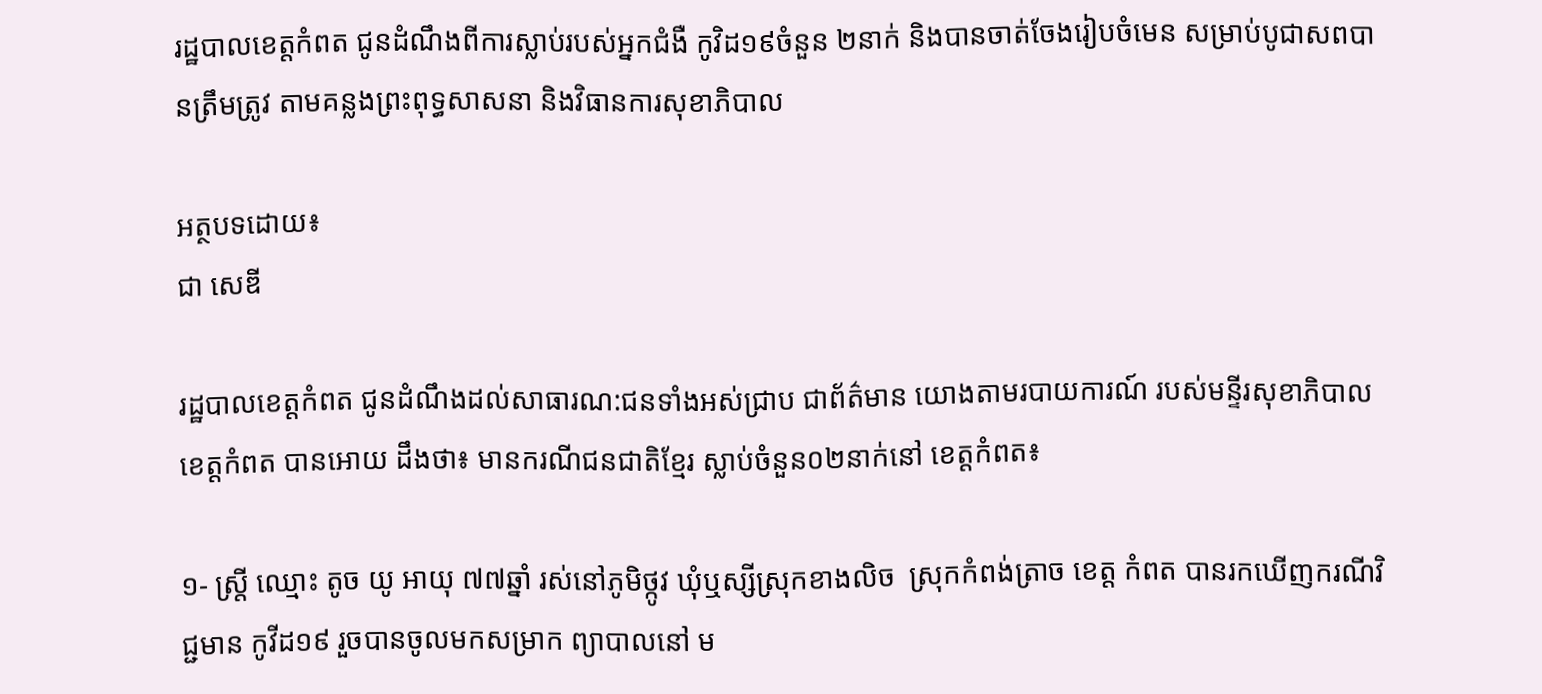រដ្ឋបាលខេត្តកំពត ជូនដំណឹងពីការស្លាប់របស់អ្នកជំងឺ កូវិដ១៩ចំនួន ២នាក់ និងបានចាត់ចែងរៀបចំមេន សម្រាប់បូជាសពបានត្រឹមត្រូវ តាមគន្លងព្រះពុទ្ធសាសនា និងវិធានការសុខាភិបាល

អត្ថបទដោយ៖
ជា សេឌី

រដ្ឋបាលខេត្តកំពត ជូនដំណឹងដល់សាធារណ:ជនទាំងអស់ជ្រាប ជាព័ត៌មាន យោងតាមរបាយការណ៍ របស់មន្ទីរសុខាភិបាល ខេត្តកំពត បានអោយ ដឹងថា៖ មានករណីជនជាតិខ្មែរ ស្លាប់ចំនួន០២នាក់នៅ ខេត្តកំពត៖

១- ស្ត្រី ឈ្មោះ តូច យូ អាយុ ៧៧ឆ្នាំ រស់នៅភូមិថ្កូវ ឃុំឬស្សីស្រុកខាងលិច  ស្រុកកំពង់ត្រាច ខេត្ត កំពត បានរកឃើញករណីវិជ្ជមាន កូវីដ១៩ រួចបានចូលមកសម្រាក ព្យាបាលនៅ ម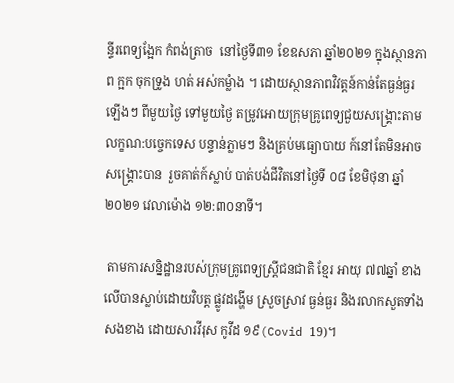ន្ទីរពេទ្យង្អែក កំពង់ត្រាច  នៅថ្ងៃទី៣១ ខែឧសភា ឆ្នាំ២០២១ ក្នុងស្ថានភាព ក្អក ចុកទ្រូង ហត់ អស់កម្លំាង ។ ដោយស្ថានភាពវិវត្តន៍កាន់តែធ្ងន់ធ្ងរឡើងៗ ពីមួយថ្ងៃ ទៅមួយថ្ងៃ តម្រូវអោយក្រុមគ្រូពេទ្យជួយសង្គ្រោះតាម លក្ខណ:បច្ចេកទេស បន្ទាន់ភ្លាមៗ និងគ្រប់មធ្យោបាយ ក៍នៅតែមិនអាច សង្គ្រោះបាន  រួចគាត់ក៍ស្លាប់ បាត់បង់ជីវិតនៅថ្ងៃទី ០៨ ខែមិថុនា ឆ្នាំ២០២១ វេលាម៉ោង ១២:៣០នាទី។

 តាមការសន្និដ្ឋានរបស់ក្រុមគ្រូពេទ្យស្រ្តីជនជាតិ ខ្មែរ អាយុ ៧៧ឆ្នាំ ខាងលើបានស្លាប់ដោយវិបត្ត ផ្លូវដង្ហើម ស្រួចស្រាវ ធ្ងន់ធ្ងរ និងរលាកសួតទាំងសងខាង ដោយសារវីរុស កូវីដ ១៩(Covid 19)។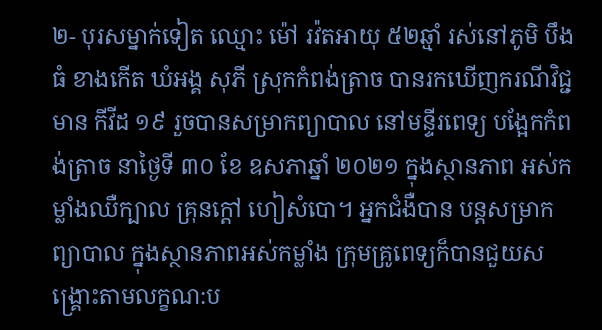២- បុរសម្នាក់ទៀត ឈ្មោះ ម៉ៅ រវ៉តអាយុ ៥២ឆ្មាំ រស់នៅភូមិ បឹងធំ ខាងកើត ឃំអង្គ សុភី ស្រុកកំពង់ត្រាច បានរកឃើញករណីវិជ្ជមាន កីវីដ ១៩ រួចបានសម្រាកព្យាបាល នៅមន្ទីរពេទ្យ បង្អែកកំពង់ត្រាច នាថ្ងៃទី ៣០ ខែ ឧសភាឆ្នាំ ២០២១ ក្នុងស្ថានភាព អស់កម្លាំងឈឺក្បាល គ្រុនក្តៅ ហៀសំបោ។ អ្នកជំងឺបាន បន្តសម្រាកព្យាបាល ក្នុងស្ថានភាពអស់កម្លាំង ក្រុមគ្រូពេទ្យក៏បានជួយសង្គ្រោះតាមលក្ខណ:ប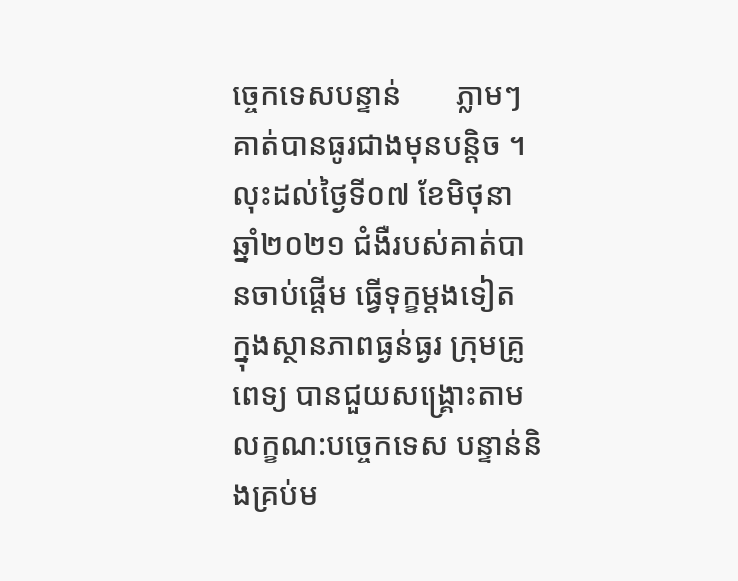ច្ចេកទេសបន្ទាន់       ភ្លាមៗ គាត់បានធូរជាងមុនបន្តិច ។ លុះដល់ថ្ងៃទី០៧ ខែមិថុនា ឆ្នាំ២០២១ ជំងឺរបស់គាត់បានចាប់ផ្តើម ធ្វើទុក្ខម្តងទៀត  ក្នុងស្ថានភាពធ្ងន់ធ្ងរ ក្រុមគ្រូពេទ្យ បានជួយសង្គ្រោះតាមលក្ខណ:បច្ចេកទេស បន្ទាន់និងគ្រប់ម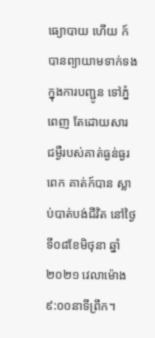ធ្យោបាយ ហើយ ក៍បានព្យាយាមទាក់ទងក្នុងការបញ្ជូន ទៅភ្នំពេញ តែដោយសារ ជម្ងឺរបស់គាត់ធ្ងន់ធ្ងរពេក គាត់ក៍បាន ស្លាប់បាត់បង់ជីវិត នៅថ្ងៃទី០៨ខែមិថុនា ឆ្នាំ២០២១ វេលាម៉ោង៩:០០នាទីព្រឹក។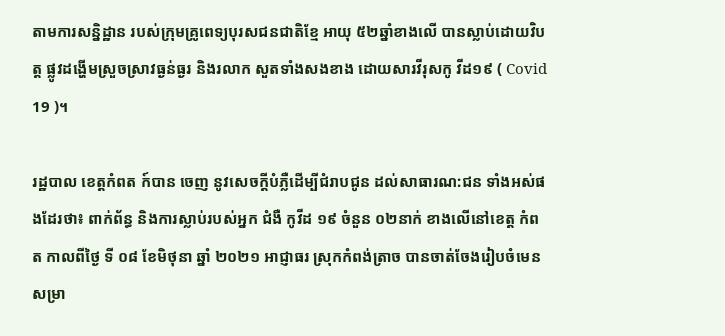តាមការសន្និដ្ឋាន របស់ក្រុមគ្រូពេទ្យបុរសជនជាតិខ្មែ អាយុ ៥២ឆ្នាំខាងលើ បានស្លាប់ដោយវិបត្ត ផ្លូវដង្ហើមស្រួចស្រាវធ្ងន់ធ្ងរ និងរលាក សួតទាំងសងខាង ដោយសារវីរុសកូ វីដ១៩ ( Covid 19 )។

រដ្ឋបាល ខេត្តកំពត ក៍បាន ចេញ នូវសេចក្តីបំភ្លឺដើម្បីជំរាបជូន ដល់សាធារណ:ជន ទាំងអស់ផងដែរថា៖ ពាក់ព័ន្ធ និងការស្លាប់របស់អ្នក ជំងឺ កូវីដ ១៩ ចំនួន ០២នាក់ ខាងលើនៅខេត្ត កំពត កាលពីថ្ងៃ ទី ០៨ ខែមិថុនា ឆ្នាំ ២០២១ អាជ្ញាធរ ស្រុកកំពង់ត្រាច បានចាត់ចែងរៀបចំមេន សម្រា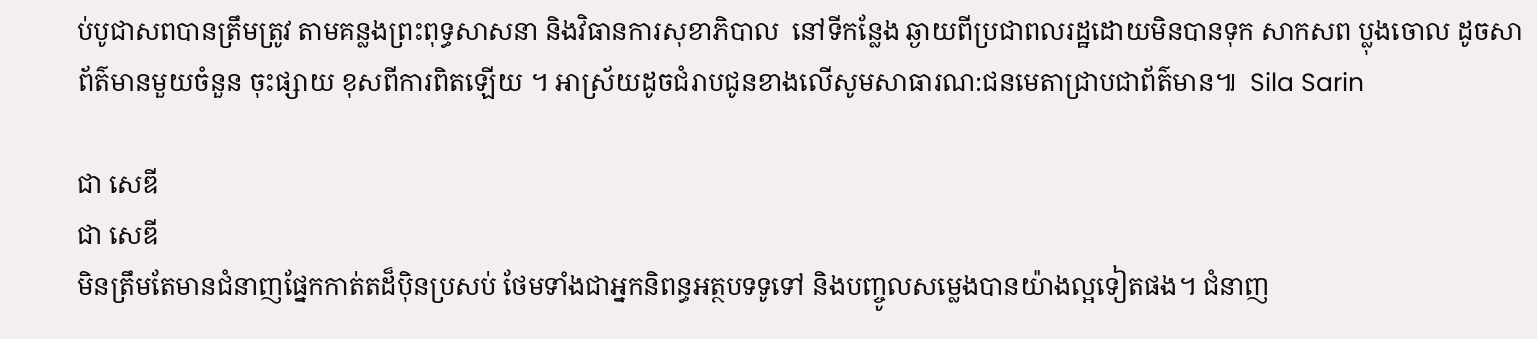ប់បូជាសពបានត្រឹមត្រូវ តាមគន្លងព្រះពុទ្ធសាសនា និងវិធានការសុខាភិបាល  នៅទីកន្លែង ឆ្ងាយពីប្រជាពលរដ្ឋដោយមិនបានទុក សាកសព ប្លុងចោល ដូចសាព័ត៌មានមួយចំនួន ចុះផ្សាយ ខុសពីការពិតឡើយ ។ អាស្រ័យដូចជំរាបជូនខាងលើសូមសាធារណ:ជនមេតាជ្រាបជាព័ត៌មាន៕  Sila Sarin

ជា សេឌី
ជា សេឌី
មិនត្រឹមតែមានជំនាញផ្នែកកាត់តដ៏ប៉ិនប្រសប់ ថែមទាំងជាអ្នកនិពន្ធអត្ថបទទូទៅ និងបញ្ចូលសម្លេងបានយ៉ាងល្អទៀតផង។ ជំនាញ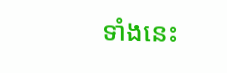ទាំងនេះ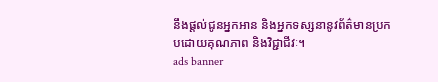នឹងផ្តល់ជូនអ្នកអាន និងអ្នកទស្សនានូវព័ត៌មានប្រកបដោយគុណភាព និងវិជ្ជាជីវៈ។
ads banner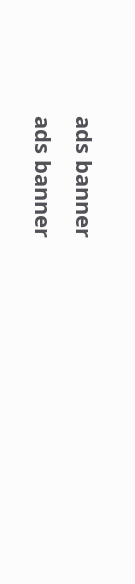ads banner
ads banner